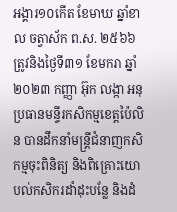អង្គារ១០កើត ខែមាឃ ឆ្នាំខាល ចត្វាស័ក ព.ស. ២៥៦៦ ត្រូវនិងថ្ងៃទី៣១ ខែមករា ឆ្នាំ២០២៣ កញ្ញា អ៊ុក លង្កា អនុប្រធានមន្ទីរកសិកម្មខេត្តប៉ៃលិន បានដឹកនាំមន្ត្រីជំនាញកសិកម្មចុះពិនិត្យ និងពិគ្រោះយោបល់កសិករដាំដុះបន្លែ និងដំ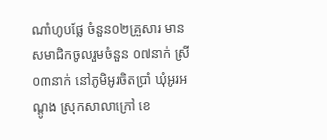ណាំហូបផ្លែ ចំនួន០២គ្រួសារ មានសមាជិកចូលរួមចំនួន ០៧នាក់ ស្រី ០៣នាក់ នៅភូមិអូរចិតប្រាំ ឃុំអូរអណ្តូង ស្រុកសាលាក្រៅ ខេ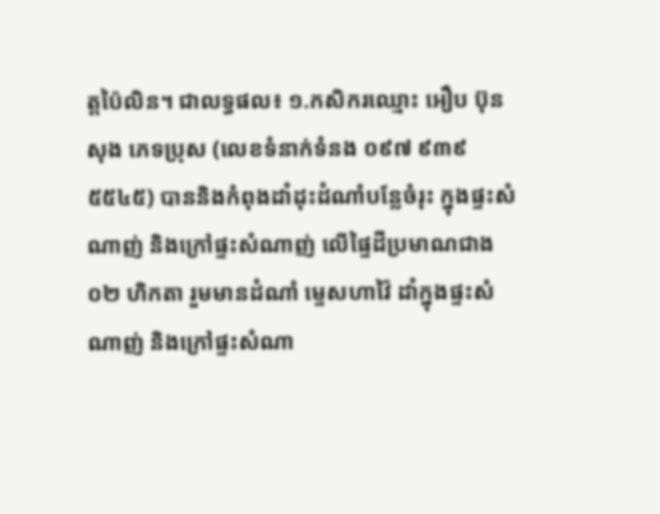ត្តប៉ៃលិន។ ជាលទ្ធផល៖ ១.កសិករឈ្មោះ អឿប ប៊ុនសុង ភេទប្រុស (លេខទំនាក់ទំនង ០៩៧ ៩៣៩ ៥៥៤៥) បាននិងកំពុងដាំដុះដំណាំបន្លែចំរុះ ក្នុងផ្ទះសំណាញ់ និងក្រៅផ្ទះសំណាញ់ លើផ្ទៃដីប្រមាណជាង០២ ហិកតា រួមមានដំណាំ ម្ទេសហាវ៉ៃ ដាំក្នុងផ្ទះសំណាញ់ និងក្រៅផ្ទះសំណា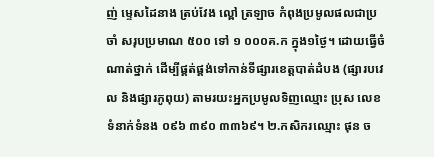ញ់ ម្ទេសដៃនាង ត្រប់វែង ល្ពៅ ត្រឡាច កំពុងប្រមូលផលជាប្រចាំ សរុបប្រមាណ ៥០០ ទៅ ១ ០០០គ.ក ក្នុង១ថ្ងៃ។ ដោយធ្វើចំណាត់ថ្នាក់ ដើម្បីផ្គត់ផ្គង់ទៅកាន់ទីផ្សារខេត្តបាត់ដំបង (ផ្សារបវេល និងផ្សារភូពុយ) តាមរយះអ្នកប្រមូលទិញឈ្មោះ ប្រុស លេខទំនាក់ទំនង ០៩៦ ៣៩០ ៣៣៦៩។ ២.កសិករឈ្មោះ ផុន ច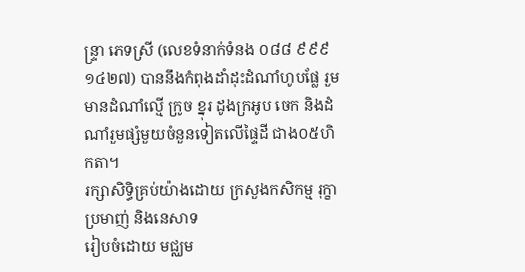ន្ទ្រា ភេទស្រី (លេខទំនាក់ទំនង ០៨៨ ៩៩៩ ១៤២៧) បាននឹងកំពុងដាំដុះដំណាំហូបផ្លែ រួមមានដំណាំល្មើ ក្រូច ខ្នុរ ដូងក្រអូប ចេក និងដំណាំរួមផ្សំមួយចំនួនទៀតលើផ្ទៃដី ជាង០៥ហិកតា។
រក្សាសិទិ្ធគ្រប់យ៉ាងដោយ ក្រសួងកសិកម្ម រុក្ខាប្រមាញ់ និងនេសាទ
រៀបចំដោយ មជ្ឈម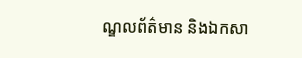ណ្ឌលព័ត៌មាន និងឯកសា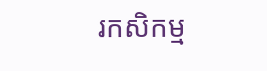រកសិកម្ម